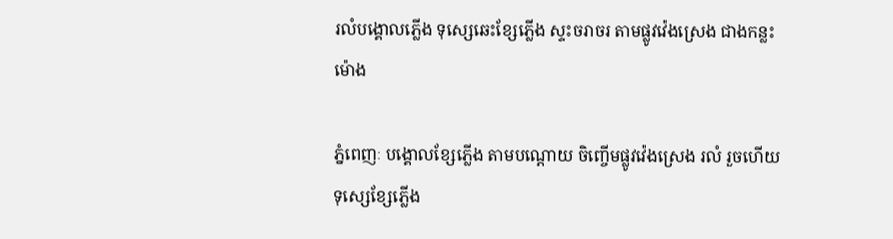រលំបង្គោលភ្លើង ទុស្សេឆេះខ្សែភ្លើង ស្ទះចរាចរ តាមផ្លូវវ៉េងស្រេង ជាងកន្លះម៉ោង

ភ្នំពេញៈ បង្គោលខ្សែភ្លើង តាមបណ្តោយ ចិញ្ចើមផ្លូវវ៉េងស្រេង រលំ រួចហើយទុស្សេខ្សែភ្លើង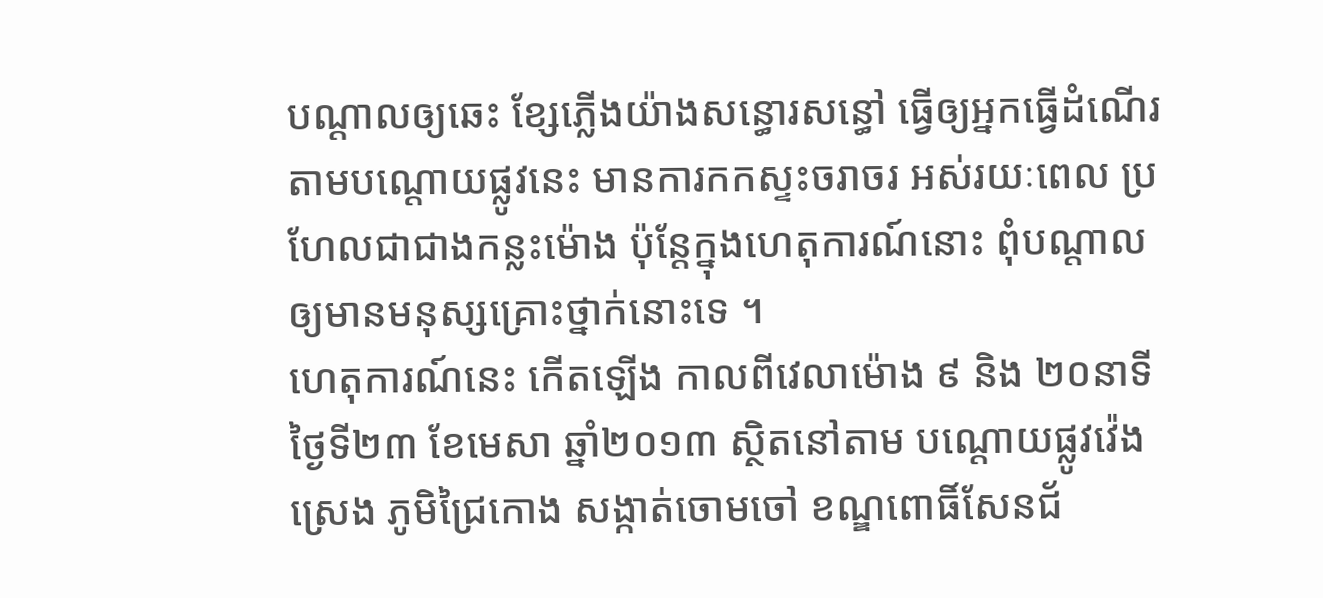បណ្តាលឲ្យឆេះ ខ្សែភ្លើងយ៉ាងសន្ធោរសន្ធៅ ធ្វើឲ្យអ្នកធ្វើដំណើរ តាមបណ្តោយផ្លូវនេះ មានការកកស្ទះចរាចរ អស់រយៈពេល ប្រហែលជាជាងកន្លះម៉ោង ប៉ុន្តែក្នុងហេតុការណ៍នោះ ពុំបណ្តាលឲ្យមានមនុស្សគ្រោះថ្នាក់នោះទេ ។
ហេតុការណ៍នេះ កើតឡើង កាលពីវេលាម៉ោង ៩ និង ២០នាទី ថ្ងៃទី២៣ ខែមេសា ឆ្នាំ២០១៣ ស្ថិតនៅតាម បណ្តោយផ្លូវវ៉េងស្រេង ភូមិជ្រៃកោង សង្កាត់ចោមចៅ ខណ្ឌពោធិ៍សែនជ័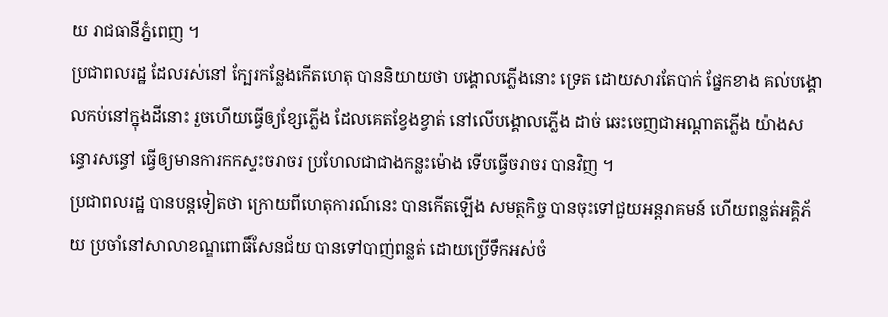យ រាជធានីភ្នំពេញ ។
ប្រជាពលរដ្ឋ ដែលរស់នៅ ក្បែរកន្លែងកើតហេតុ បាននិយាយថា បង្គោលភ្លើងនោះ ទ្រេត ដោយសារតែបាក់ ផ្នែកខាង គល់បង្គោលកប់នៅក្នុងដីនោះ រួចហើយធ្វើឲ្យខ្សែភ្លើង ដែលគេតខ្វែងខ្វាត់ នៅលើបង្គោលភ្លើង ដាច់ ឆេះចេញជាអណ្តាតភ្លើង យ៉ាងសន្ធោរសន្ធៅ ធ្វើឲ្យមានការកកស្ទះចរាចរ ប្រហែលជាជាងកន្លះម៉ោង ទើបធ្វើចរាចរ បានវិញ ។
ប្រជាពលរដ្ឋ បានបន្តទៀតថា ក្រោយពីហេតុការណ៍នេះ បានកើតឡើង សមត្ថកិច្ច បានចុះទៅជួយអន្តរាគមន៍ ហើយពន្លត់អគ្គិភ័យ ប្រចាំនៅសាលាខណ្ឌពោធិ៍សែនជ័យ បានទៅបាញ់ពន្លត់ ដោយប្រើទឹកអស់ចំ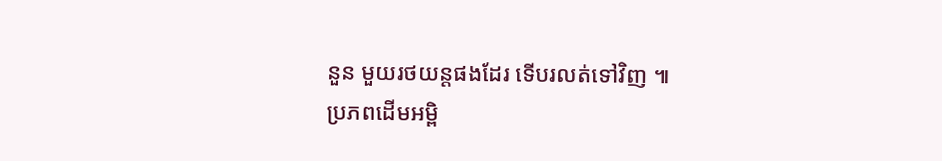នួន មួយរថយន្តផងដែរ ទើបរលត់ទៅវិញ ៕
ប្រភពដើមអម្ពិ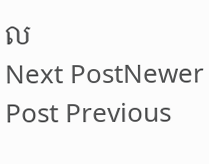ល
Next PostNewer Post Previous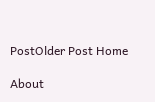PostOlder Post Home

About